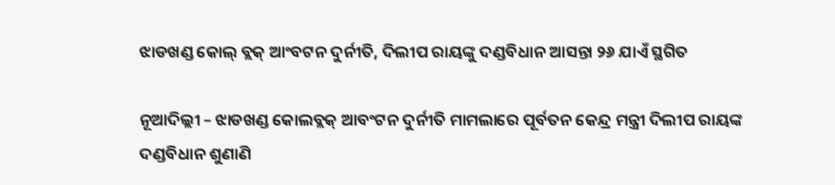ଝାଡଖଣ୍ଡ କୋଲ୍ ବ୍ଲକ୍ ଆଂବଟନ ଦୁର୍ନୀତି, ଦିଲୀପ ରାୟଙ୍କୁ ଦଣ୍ଡବିଧାନ ଆସନ୍ତା ୨୬ ଯାଏଁ ସ୍ଥଗିତ

ନୂଆଦିଲ୍ଲୀ – ଝାଡଖଣ୍ଡ କୋଲବ୍ଲକ୍ ଆବଂଟନ ଦୁର୍ନୀତି ମାମଲାରେ ପୂର୍ବତନ କେନ୍ଦ୍ର ମନ୍ତ୍ରୀ ଦିଲୀପ ରାୟଙ୍କ ଦଣ୍ଡବିଧାନ ଶୁଣାଣି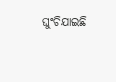ଘୁଂଚିଯାଇଛି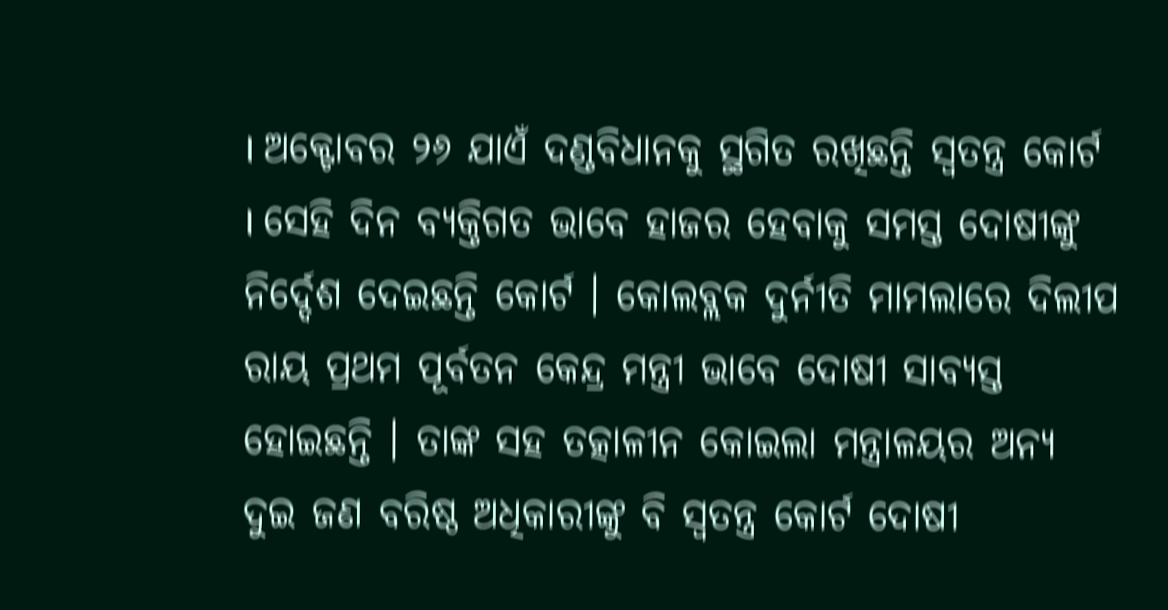। ଅକ୍ଟୋବର ୨୬ ଯାଏଁ ଦଣ୍ଡବିଧାନକୁ ସ୍ଥଗିତ ରଖିଛନ୍ତି ସ୍ୱତନ୍ତ୍ର କୋର୍ଟ । ସେହି ଦିନ ବ୍ୟକ୍ତିଗତ ଭାବେ ହାଜର ହେବାକୁ ସମସ୍ତ ଦୋଷୀଙ୍କୁ ନିର୍ଦ୍ଦେଶ ଦେଇଛନ୍ତି କୋର୍ଟ । କୋଲବ୍ଲକ ଦୁର୍ନୀତି ମାମଲାରେ ଦିଲୀପ ରାୟ ପ୍ରଥମ ପୂର୍ବତନ କେନ୍ଦ୍ର ମନ୍ତ୍ରୀ ଭାବେ ଦୋଷୀ ସାବ୍ୟସ୍ତ ହୋଇଛନ୍ତି । ତାଙ୍କ ସହ ତତ୍କାଳୀନ କୋଇଲା ମନ୍ତ୍ରାଳୟର ଅନ୍ୟ ଦୁଇ ଜଣ ବରିଷ୍ଠ ଅଧିକାରୀଙ୍କୁ ବି ସ୍ୱତନ୍ତ୍ର କୋର୍ଟ ଦୋଷୀ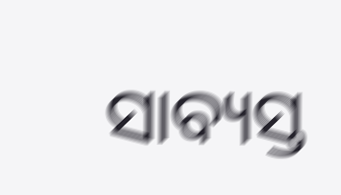ସାବ୍ୟସ୍ତ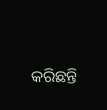କରିଛନ୍ତି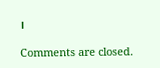।

Comments are closed.